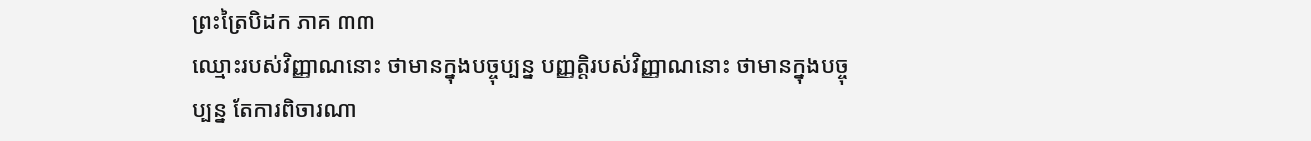ព្រះត្រៃបិដក ភាគ ៣៣
ឈ្មោះរបស់វិញ្ញាណនោះ ថាមានក្នុងបច្ចុប្បន្ន បញ្ញត្តិរបស់វិញ្ញាណនោះ ថាមានក្នុងបច្ចុប្បន្ន តែការពិចារណា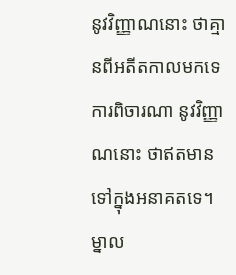នូវវិញ្ញាណនោះ ថាគ្មានពីអតីតកាលមកទេ ការពិចារណា នូវវិញ្ញាណនោះ ថាឥតមានទៅក្នុងអនាគតទេ។ ម្នាល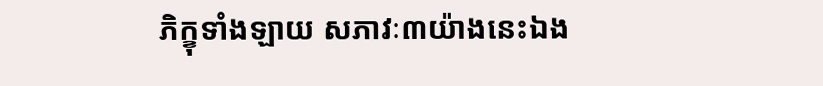ភិក្ខុទាំងឡាយ សភាវៈ៣យ៉ាងនេះឯង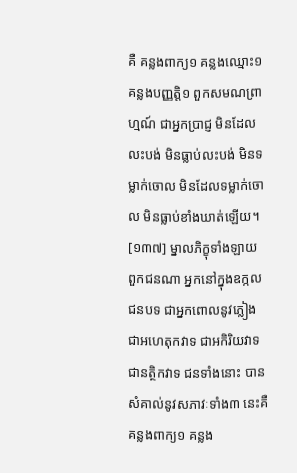គឺ គន្លងពាក្យ១ គន្លងឈ្មោះ១ គន្លងបញ្ញត្តិ១ ពួកសមណព្រាហ្មណ៍ ជាអ្នកប្រាជ្ញ មិនដែលលះបង់ មិនធ្លាប់លះបង់ មិនទម្លាក់ចោល មិនដែលទម្លាក់ចោល មិនធ្លាប់ខាំងឃាត់ឡើយ។
[១៣៧] ម្នាលភិក្ខុទាំងឡាយ ពួកជនណា អ្នកនៅក្នុងឧក្កលជនបទ ជាអ្នកពោលនូវភ្លៀង ជាអហេតុកវាទ ជាអកិរិយវាទ ជានត្ថិកវាទ ជនទាំងនោះ បានសំគាល់នូវសភាវៈទាំង៣ នេះគឺ គន្លងពាក្យ១ គន្លង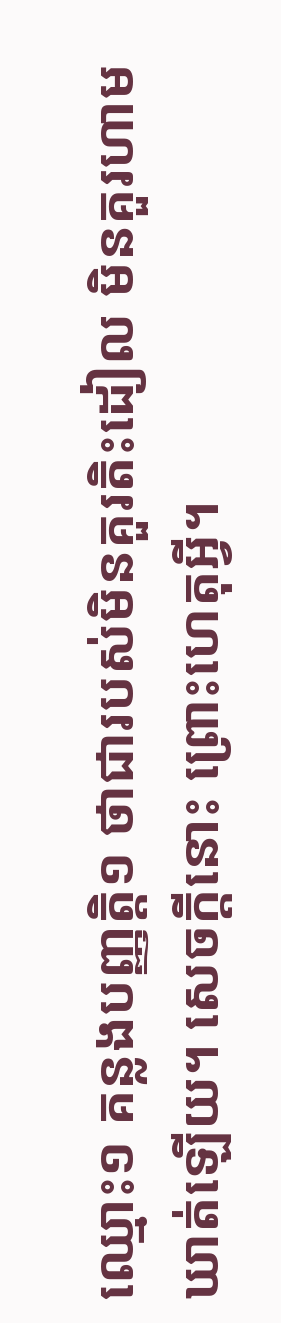ឈ្មោះ១ គន្លងបញ្ញត្តិ១ ថាជារបស់មិនគួរតិះដៀល មិនគួរហាមឃាត់ឡើយ។ សេចក្តីនោះ ព្រោះហេតុអ្វី។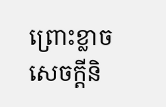ព្រោះខ្លាចសេចក្តីនិ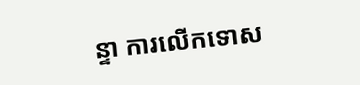ន្ទា ការលើកទោស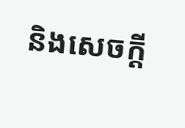និងសេចក្តី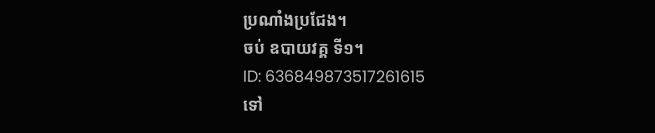ប្រណាំងប្រជែង។
ចប់ ឧបាយវគ្គ ទី១។
ID: 636849873517261615
ទៅ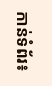កាន់ទំព័រ៖